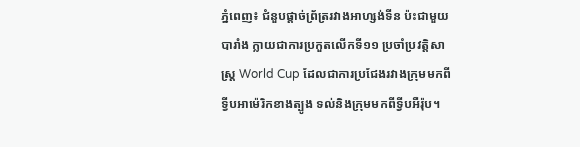ភ្នំពេញ៖ ជំនួបផ្តាច់ព្រ័ត្ររវាងអាហ្សង់ទីន ប៉ះជាមួយបារាំង ក្លាយជាការប្រកួតលើកទី១១ ប្រចាំប្រវត្តិសាស្ត្រ World Cup ដែលជាការប្រជែងរវាងក្រុមមកពីទ្វីបអាម៉េរិកខាងត្បូង ទល់និងក្រុមមកពីទ្វីបអឺរ៉ុប។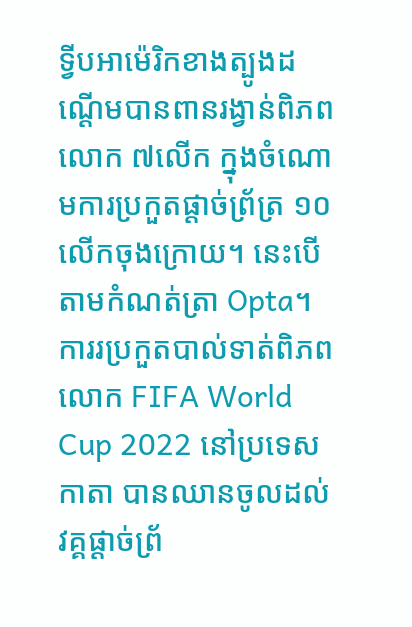ទ្វីបអាម៉េរិកខាងត្បូងដណ្តើមបានពានរង្វាន់ពិភពលោក ៧លើក ក្នុងចំណោមការប្រកួតផ្តាច់ព្រ័ត្រ ១០លើកចុងក្រោយ។ នេះបើតាមកំណត់ត្រា Opta។
ការរប្រកួតបាល់ទាត់ពិភពលោក FIFA World Cup 2022 នៅប្រទេសកាតា បានឈានចូលដល់វគ្គផ្តាច់ព្រ័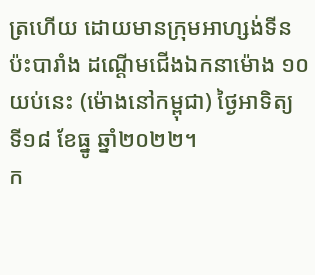ត្រហើយ ដោយមានក្រុមអាហ្សង់ទីន ប៉ះបារាំង ដណ្តើមជើងឯកនាម៉ោង ១០យប់នេះ (ម៉ោងនៅកម្ពុជា) ថ្ងៃអាទិត្យ ទី១៨ ខែធ្នូ ឆ្នាំ២០២២។
ក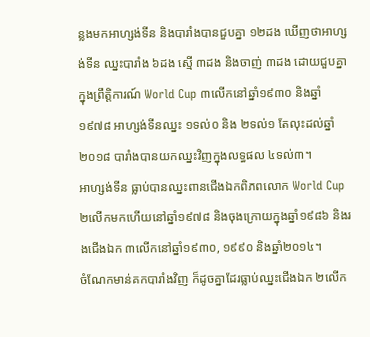ន្លងមកអាហ្សង់ទីន និងបារាំងបានជួបគ្នា ១២ដង ឃើញថាអាហ្សង់ទីន ឈ្នះបារាំង ៦ដង ស្មើ ៣ដង និងចាញ់ ៣ដង ដោយជួបគ្នាក្នុងព្រឹត្តិការណ៍ World Cup ៣លើកនៅឆ្នាំ១៩៣០ និងឆ្នាំ១៩៧៨ អាហ្សង់ទីនឈ្នះ ១ទល់០ និង ២ទល់១ តែលុះដល់ឆ្នាំ២០១៨ បារាំងបានយកឈ្នះវិញក្នុងលទ្ធផល ៤ទល់៣។
អាហ្សង់ទីន ធ្លាប់បានឈ្នះពានជើងឯកពិភពលោក World Cup ២លើកមកហើយនៅឆ្នាំ១៩៧៨ និងចុងក្រោយក្នុងឆ្នាំ១៩៨៦ និងរងជើងឯក ៣លើកនៅឆ្នាំ១៩៣០, ១៩៩០ និងឆ្នាំ២០១៤។
ចំណែកមាន់គកបារាំងវិញ ក៏ដូចគ្នាដែរធ្លាប់ឈ្នះជើងឯក ២លើក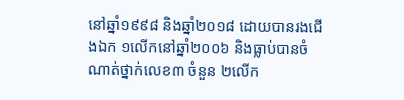នៅឆ្នាំ១៩៩៨ និងឆ្នាំ២០១៨ ដោយបានរងជើងឯក ១លើកនៅឆ្នាំ២០០៦ និងធ្លាប់បានចំណាត់ថ្នាក់លេខ៣ ចំនួន ២លើក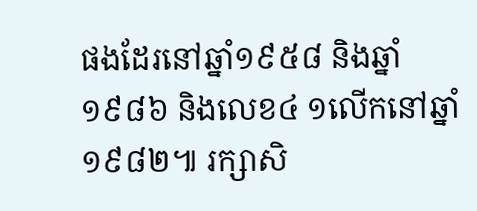ផងដែរនៅឆ្នាំ១៩៥៨ និងឆ្នាំ១៩៨៦ និងលេខ៤ ១លើកនៅឆ្នាំ១៩៨២៕ រក្សាសិ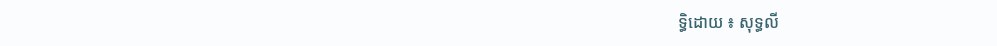ទ្ធិដោយ ៖ សុទ្ធលី